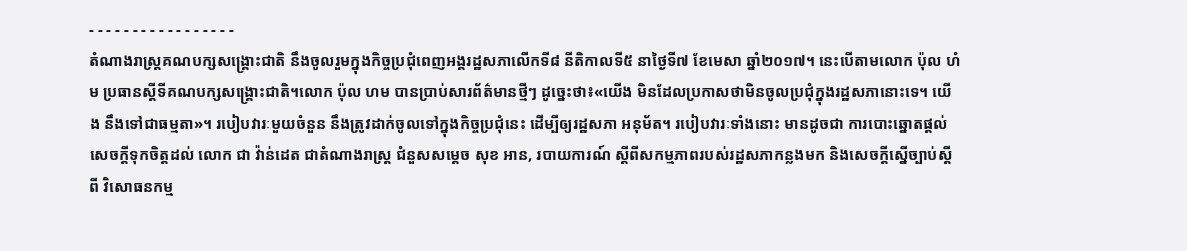- - - - - - - - - - - - - - - - -
តំណាងរាស្ត្រគណបក្សសង្គ្រោះជាតិ នឹងចូលរួមក្នុងកិច្ចប្រជុំពេញអង្គរដ្ឋសភាលើកទី៨ នីតិកាលទី៥ នាថ្ងៃទី៧ ខែមេសា ឆ្នាំ២០១៧។ នេះបើតាមលោក ប៉ុល ហំម ប្រធានស្តីទីគណបក្សសង្គ្រោះជាតិ។លោក ប៉ុល ហម បានប្រាប់សារព័ត៌មានថ្មីៗ ដូច្នេះថា៖«យើង មិនដែលប្រកាសថាមិនចូលប្រជុំក្នុងរដ្ឋសភានោះទេ។ យើង នឹងទៅជាធម្មតា»។ របៀបវារៈមួយចំនួន នឹងត្រូវដាក់ចូលទៅក្នុងកិច្ចប្រជុំនេះ ដើម្បីឲ្យរដ្ឋសភា អនុម័ត។ របៀបវារៈទាំងនោះ មានដូចជា ការបោះឆ្នោតផ្តល់សេចក្តីទុកចិត្តដល់ លោក ជា វ៉ាន់ដេត ជាតំណាងរាស្ត្រ ជំនួសសម្តេច សុខ អាន, របាយការណ៍ ស្តីពីសកម្មភាពរបស់រដ្ឋសភាកន្លងមក និងសេចក្តីស្នើច្បាប់ស្តីពី វិសោធនកម្ម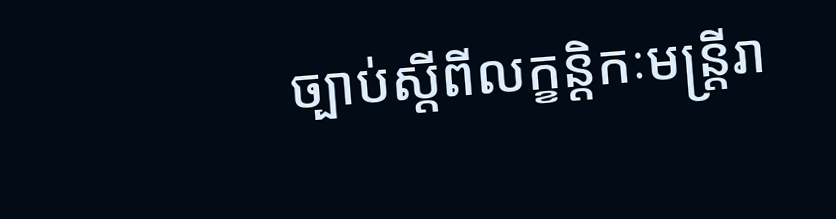ច្បាប់ស្តីពីលក្ខន្តិកៈមន្ត្រីរា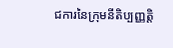ជការនៃក្រុមនីតិប្បញ្ញត្តិ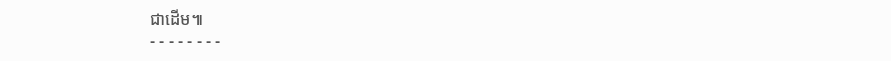ជាដើម៕
- - - - - - - -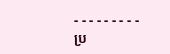- - - - - - - - -
ប្រ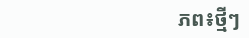ភព៖ថ្មីៗ